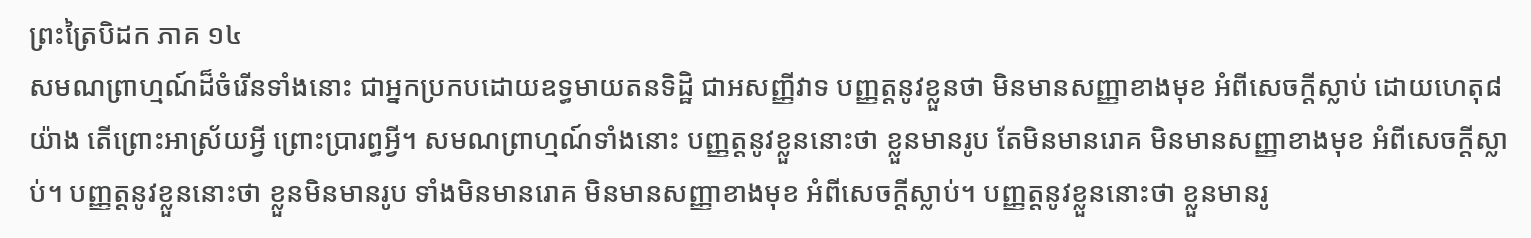ព្រះត្រៃបិដក ភាគ ១៤
សមណព្រាហ្មណ៍ដ៏ចំរើនទាំងនោះ ជាអ្នកប្រកបដោយឧទ្ធមាយតនទិដ្ឋិ ជាអសញ្ញីវាទ បញ្ញត្តនូវខ្លួនថា មិនមានសញ្ញាខាងមុខ អំពីសេចក្តីស្លាប់ ដោយហេតុ៨យ៉ាង តើព្រោះអាស្រ័យអ្វី ព្រោះប្រារព្ធអ្វី។ សមណព្រាហ្មណ៍ទាំងនោះ បញ្ញត្តនូវខ្លួននោះថា ខ្លួនមានរូប តែមិនមានរោគ មិនមានសញ្ញាខាងមុខ អំពីសេចក្តីស្លាប់។ បញ្ញត្តនូវខ្លួននោះថា ខ្លួនមិនមានរូប ទាំងមិនមានរោគ មិនមានសញ្ញាខាងមុខ អំពីសេចក្តីស្លាប់។ បញ្ញត្តនូវខ្លួននោះថា ខ្លួនមានរូ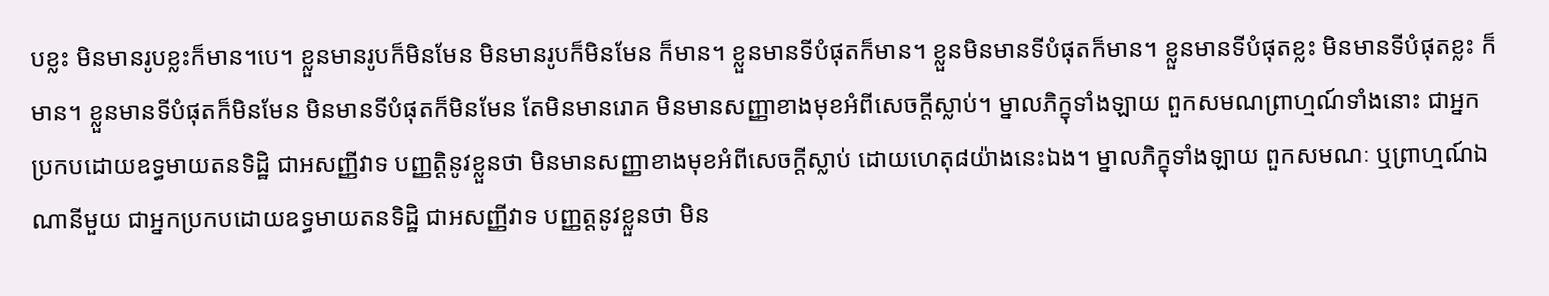បខ្លះ មិនមានរូបខ្លះក៏មាន។បេ។ ខ្លួនមានរូបក៏មិនមែន មិនមានរូបក៏មិនមែន ក៏មាន។ ខ្លួនមានទីបំផុតក៏មាន។ ខ្លួនមិនមានទីបំផុតក៏មាន។ ខ្លួនមានទីបំផុតខ្លះ មិនមានទីបំផុតខ្លះ ក៏មាន។ ខ្លួនមានទីបំផុតក៏មិនមែន មិនមានទីបំផុតក៏មិនមែន តែមិនមានរោគ មិនមានសញ្ញាខាងមុខអំពីសេចក្តីស្លាប់។ ម្នាលភិក្ខុទាំងឡាយ ពួកសមណព្រាហ្មណ៍ទាំងនោះ ជាអ្នកប្រកបដោយឧទ្ធមាយតនទិដ្ឋិ ជាអសញ្ញីវាទ បញ្ញត្តិនូវខ្លួនថា មិនមានសញ្ញាខាងមុខអំពីសេចក្តីស្លាប់ ដោយហេតុ៨យ៉ាងនេះឯង។ ម្នាលភិក្ខុទាំងឡាយ ពួកសមណៈ ឬព្រាហ្មណ៍ឯណានីមួយ ជាអ្នកប្រកបដោយឧទ្ធមាយតនទិដ្ឋិ ជាអសញ្ញីវាទ បញ្ញត្តនូវខ្លួនថា មិន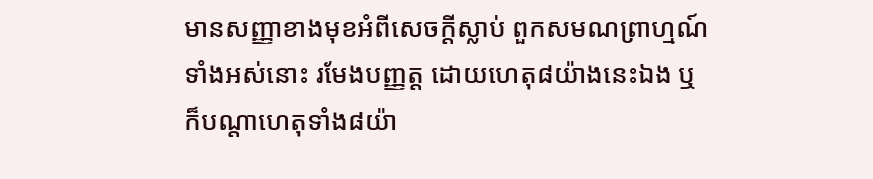មានសញ្ញាខាងមុខអំពីសេចក្តីស្លាប់ ពួកសមណព្រាហ្មណ៍ទាំងអស់នោះ រមែងបញ្ញត្ត ដោយហេតុ៨យ៉ាងនេះឯង ឬក៏បណ្តាហេតុទាំង៨យ៉ា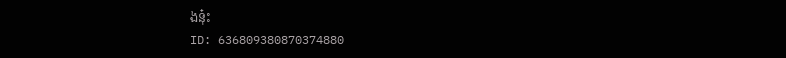ងនុ៎ះ
ID: 636809380870374880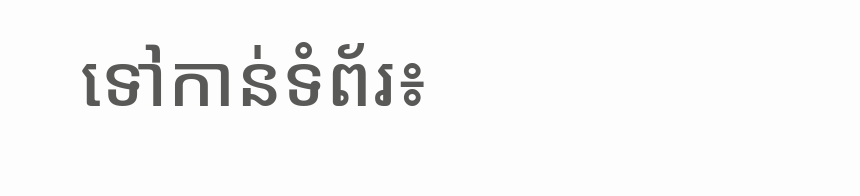ទៅកាន់ទំព័រ៖